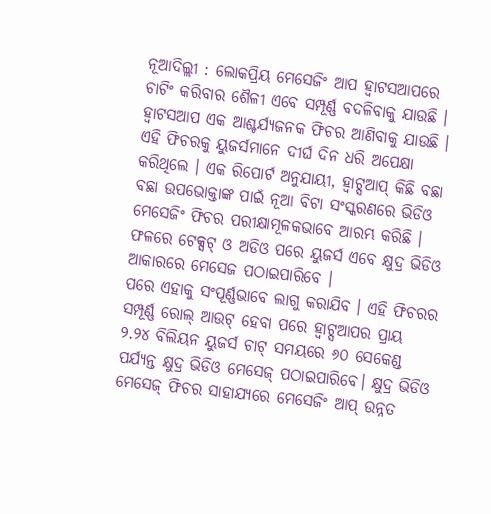ନୂଆଦିଲ୍ଲୀ : ଲୋକପ୍ରିୟ ମେସେଜିଂ ଆପ ହ୍ୱାଟସଆପରେ ଚାଟିଂ କରିବାର ଶୈଳୀ ଏବେ ସମ୍ପୂର୍ଣ୍ଣ ବଦଳିବାକୁ ଯାଉଛି । ହ୍ୱାଟସଆପ ଏକ ଆଶ୍ଚର୍ଯ୍ୟଜନକ ଫିଚର ଆଣିବାକୁ ଯାଉଛି । ଏହି ଫିଚରକୁ ୟୁଜର୍ସମାନେ ଦୀର୍ଘ ଦିନ ଧରି ଅପେକ୍ଷା କରିଥିଲେ । ଏକ ରିପୋର୍ଟ ଅନୁଯାୟୀ, ହ୍ୱାଟ୍ସଆପ୍ କିଛି ବଛା ବଛା ଉପଭୋକ୍ତାଙ୍କ ପାଇଁ ନୂଆ ବିଟା ସଂସ୍କରଣରେ ଭିଡିଓ ମେସେଜିଂ ଫିଚର ପରୀକ୍ଷାମୂଳକଭାବେ ଆରମ୍ଭ କରିଛି । ଫଳରେ ଟେକ୍ସଟ୍ ଓ ଅଡିଓ ପରେ ୟୁଜର୍ସ ଏବେ କ୍ଷୁଦ୍ର ଭିଡିଓ ଆକାରରେ ମେସେଜ ପଠାଇପାରିବେ ।
ପରେ ଏହାକୁ ସଂପୂର୍ଣ୍ଣଭାବେ ଲାଗୁ କରାଯିବ । ଏହି ଫିଚରର ସମ୍ପୂର୍ଣ୍ଣ ରୋଲ୍ ଆଉଟ୍ ହେବା ପରେ ହ୍ୱାଟ୍ସଆପର ପ୍ରାୟ ୨.୨୪ ବିଲିୟନ ୟୁଜର୍ସ ଚାଟ୍ ସମୟରେ ୬୦ ସେକେଣ୍ଡ ପର୍ଯ୍ୟନ୍ତ କ୍ଷୁଦ୍ର ଭିଡିଓ ମେସେଜ୍ ପଠାଇପାରିବେ। କ୍ଷୁଦ୍ର ଭିଡିଓ ମେସେଜ୍ ଫିଚର ସାହାଯ୍ୟରେ ମେସେଜିଂ ଆପ୍ ଉନ୍ନତ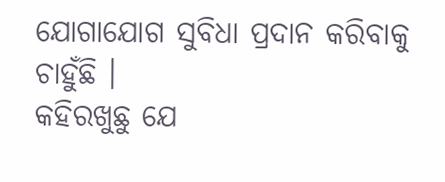ଯୋଗାଯୋଗ ସୁବିଧା ପ୍ରଦାନ କରିବାକୁ ଚାହୁଁଛି ।
କହିରଖୁଛୁ ଯେ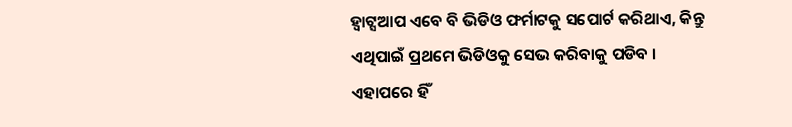ହ୍ୱାଟ୍ସଆପ ଏବେ ବି ଭିଡିଓ ଫର୍ମାଟକୁ ସପୋର୍ଟ କରିଥାଏ, କିନ୍ତୁ ଏଥିପାଇଁ ପ୍ରଥମେ ଭିଡିଓକୁ ସେଭ କରିବାକୁ ପଡିବ । ଏହାପରେ ହିଁ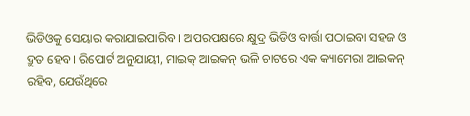ଭିଡିଓକୁ ସେୟାର କରାଯାଇପାରିବ । ଅପରପକ୍ଷରେ କ୍ଷୁଦ୍ର ଭିଡିଓ ବାର୍ତ୍ତା ପଠାଇବା ସହଜ ଓ ଦ୍ରୁତ ହେବ। ରିପୋର୍ଟ ଅନୁଯାୟୀ, ମାଇକ୍ ଆଇକନ୍ ଭଳି ଚାଟରେ ଏକ କ୍ୟାମେରା ଆଇକନ୍ ରହିବ, ଯେଉଁଥିରେ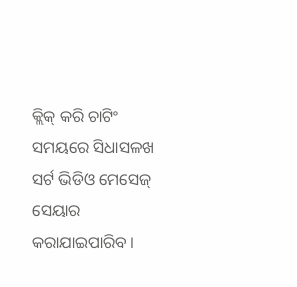କ୍ଲିକ୍ କରି ଚାଟିଂ ସମୟରେ ସିଧାସଳଖ ସର୍ଟ ଭିଡିଓ ମେସେଜ୍ ସେୟାର କରାଯାଇପାରିବ ।